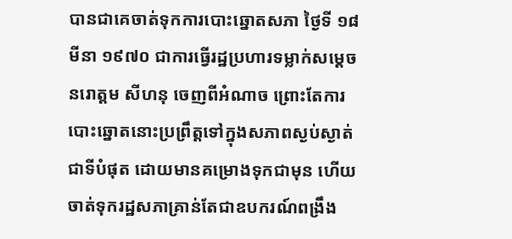បានជាគេចាត់ទុកការបោះឆ្នោតសភា ថ្ងៃទី ១៨ មីនា ១៩៧០ ជាការធ្វើរដ្ឋប្រហារទម្លាក់សម្តេចនរោត្តម សីហនុ ចេញពីអំណាច ព្រោះតែការបោះឆ្នោតនោះប្រព្រឹត្តទៅក្នុងសភាពស្ងប់ស្ងាត់ជាទីបំផុត ដោយមានគម្រោងទុកជាមុន ហើយចាត់ទុករដ្ឋសភាគ្រាន់តែជាឧបករណ៍ពង្រឹង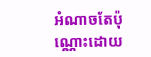អំណាចតែប៉ុណ្ណោះដោយ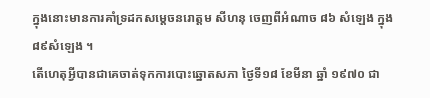ក្នុងនោះមានការគាំទ្រដកសម្តេចនរោត្តម សីហនុ ចេញពីអំណាច ៨៦ សំឡេង ក្នុង៨៩សំឡេង ។
តើហេតុអ្វីបានជាគេចាត់ទុកការបោះឆ្នោតសភា ថ្ងៃទី១៨ ខែមីនា ឆ្នាំ ១៩៧០ ជា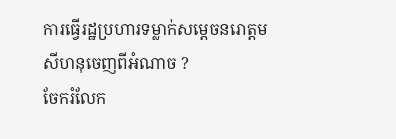ការធ្វើរដ្ឋប្រហារទម្លាក់សម្តេចនរោត្តម សីហនុចេញពីអំណាច ?
ចែករំលែក